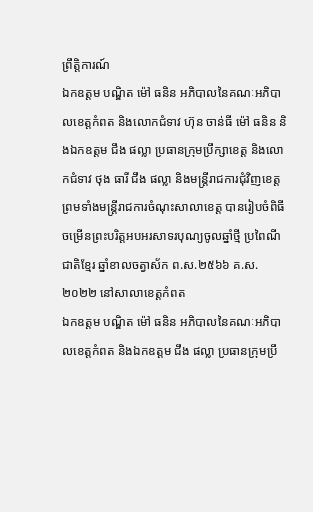ព្រឹត្តិការណ៍
ឯកឧត្តម បណ្ឌិត ម៉ៅ ធនិន អភិបាលនៃគណៈអភិបាលខេត្តកំពត និងលោកជំទាវ ហ៊ុន ចាន់ធី ម៉ៅ ធនិន និងឯកឧត្តម ជឹង ផល្លា ប្រធានក្រុមប្រឹក្សាខេត្ត និងលោកជំទាវ ថុង ធារី ជឹង ផល្លា និងមន្ត្រីរាជការជុំវិញខេត្ត ព្រមទាំងមន្ត្រីរាជការចំណុះសាលាខេត្ត បានរៀបចំពិធីចម្រើនព្រះបរិត្តអបអរសាទរបុណ្យចូលឆ្នាំថ្មី ប្រពៃណីជាតិខ្មែរ ឆ្នាំខាលចត្វាស័ក ព.ស.២៥៦៦ គ.ស.២០២២ នៅសាលាខេត្តកំពត
ឯកឧត្តម បណ្ឌិត ម៉ៅ ធនិន អភិបាលនៃគណៈអភិបាលខេត្តកំពត និងឯកឧត្តម ជឹង ផល្លា ប្រធានក្រុមប្រឹ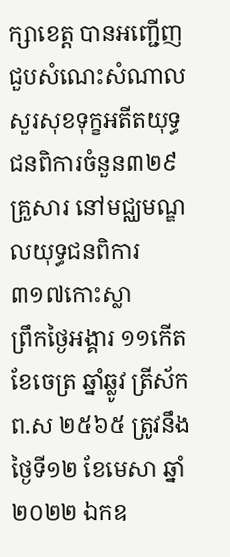ក្សាខេត្ត បានអញ្ជើញជួបសំណេះសំណាល សួរសុខទុក្ខអតីតយុទ្ធជនពិការចំនួន៣២៩គ្រួសារ នៅមជ្ឈមណ្ឌលយុទ្ធជនពិការ៣១៧កោះស្លា
ព្រឹកថ្ងៃអង្គារ ១១កើត ខែចេត្រ ឆ្នាំឆ្លូវ ត្រីស័ក ព.ស ២៥៦៥ ត្រូវនឹងថ្ងៃទី១២ ខែមេសា ឆ្នាំ២០២២ ឯកឧ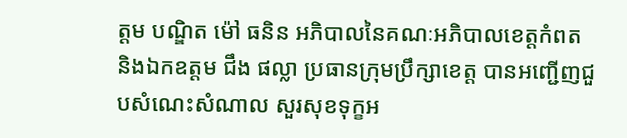ត្តម បណ្ឌិត ម៉ៅ ធនិន អភិបាលនៃគណៈអភិបាលខេត្តកំពត និងឯកឧត្តម ជឹង ផល្លា ប្រធានក្រុមប្រឹក្សាខេត្ត បានអញ្ជើញជួបសំណេះសំណាល សួរសុខទុក្ខអ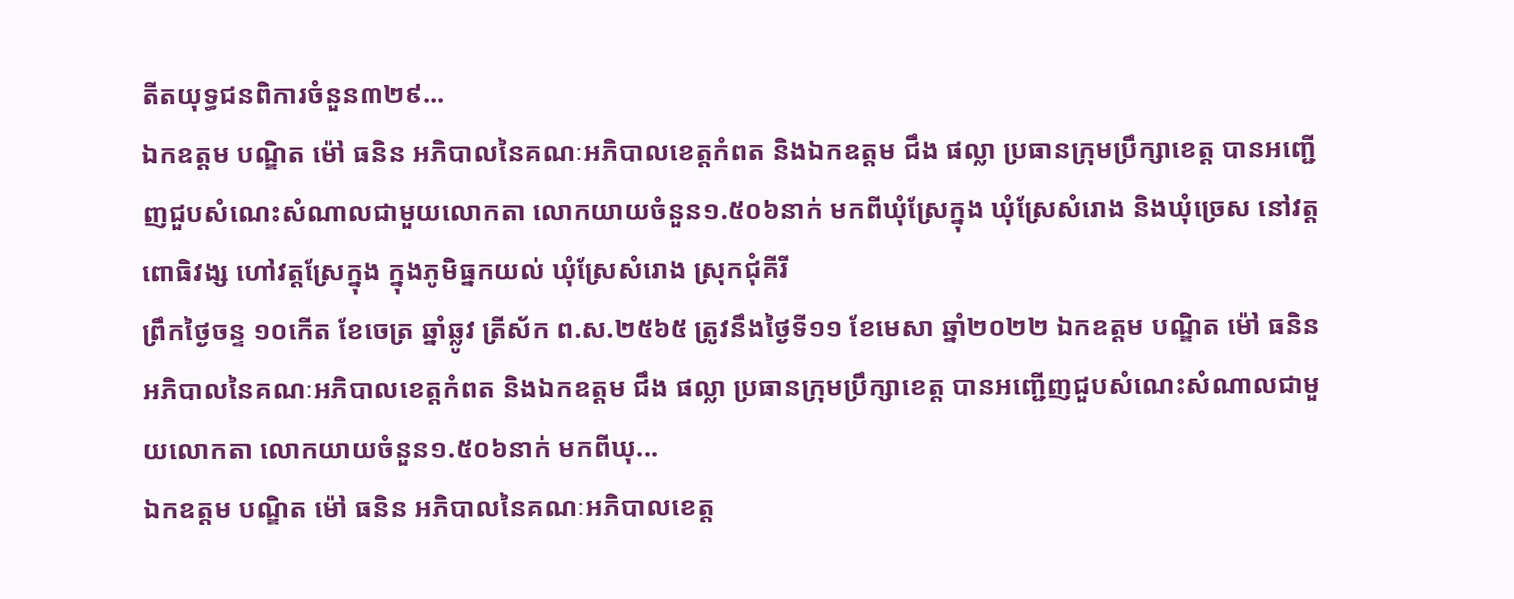តីតយុទ្ធជនពិការចំនួន៣២៩...
ឯកឧត្តម បណ្ឌិត ម៉ៅ ធនិន អភិបាលនៃគណៈអភិបាលខេត្តកំពត និងឯកឧត្តម ជឹង ផល្លា ប្រធានក្រុមប្រឹក្សាខេត្ត បានអញ្ជើញជួបសំណេះសំណាលជាមួយលោកតា លោកយាយចំនួន១.៥០៦នាក់ មកពីឃុំស្រែក្នុង ឃុំស្រែសំរោង និងឃុំច្រេស នៅវត្តពោធិវង្ស ហៅវត្តស្រែក្នុង ក្នុងភូមិធ្នកយល់ ឃុំស្រែសំរោង ស្រុកជុំគីរី
ព្រឹកថ្ងៃចន្ទ ១០កើត ខែចេត្រ ឆ្នាំឆ្លូវ ត្រីស័ក ព.ស.២៥៦៥ ត្រូវនឹងថ្ងៃទី១១ ខែមេសា ឆ្នាំ២០២២ ឯកឧត្តម បណ្ឌិត ម៉ៅ ធនិន អភិបាលនៃគណៈអភិបាលខេត្តកំពត និងឯកឧត្តម ជឹង ផល្លា ប្រធានក្រុមប្រឹក្សាខេត្ត បានអញ្ជើញជួបសំណេះសំណាលជាមួយលោកតា លោកយាយចំនួន១.៥០៦នាក់ មកពីឃុ...
ឯកឧត្តម បណ្ឌិត ម៉ៅ ធនិន អភិបាលនៃគណៈអភិបាលខេត្ត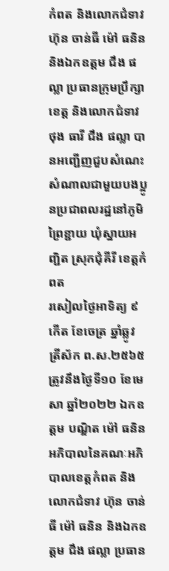កំពត និងលោកជំទាវ ហ៊ុន ចាន់ធី ម៉ៅ ធនិន និងឯកឧត្តម ជឹង ផល្លា ប្រធានក្រុមប្រឹក្សាខេត្ត និងលោកជំទាវ ថុង ធារី ជឹង ផល្លា បានអញ្ជើញជួបសំណេះសំណាលជាមួយបងប្អូនប្រជាពលរដ្ឋនៅភូមិព្រៃខ្ជាយ ឃុំស្នាយអញ្ជិត ស្រុកជុំគីរី ខេត្តកំពត
រសៀលថ្ងៃអាទិត្យ ៩កើត ខែចេត្រ ឆ្នាំឆ្លូវ ត្រីស័ក ព.ស.២៥៦៥ ត្រូវនឹងថ្ងៃទី១០ ខែមេសា ឆ្នាំ២០២២ ឯកឧត្តម បណ្ឌិត ម៉ៅ ធនិន អភិបាលនៃគណៈអភិបាលខេត្តកំពត និងលោកជំទាវ ហ៊ុន ចាន់ធី ម៉ៅ ធនិន និងឯកឧត្តម ជឹង ផល្លា ប្រធាន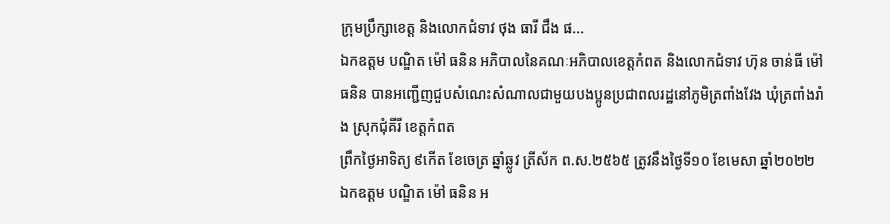ក្រុមប្រឹក្សាខេត្ត និងលោកជំទាវ ថុង ធារី ជឹង ផ...
ឯកឧត្តម បណ្ឌិត ម៉ៅ ធនិន អភិបាលនៃគណៈអភិបាលខេត្តកំពត និងលោកជំទាវ ហ៊ុន ចាន់ធី ម៉ៅ ធនិន បានអញ្ជើញជួបសំណេះសំណាលជាមួយបងប្អូនប្រជាពលរដ្ឋនៅភូមិត្រពាំងវែង ឃុំត្រពាំងរាំង ស្រុកជុំគីរី ខេត្តកំពត
ព្រឹកថ្ងៃអាទិត្យ ៩កើត ខែចេត្រ ឆ្នាំឆ្លូវ ត្រីស័ក ព.ស.២៥៦៥ ត្រូវនឹងថ្ងៃទី១០ ខែមេសា ឆ្នាំ២០២២ ឯកឧត្តម បណ្ឌិត ម៉ៅ ធនិន អ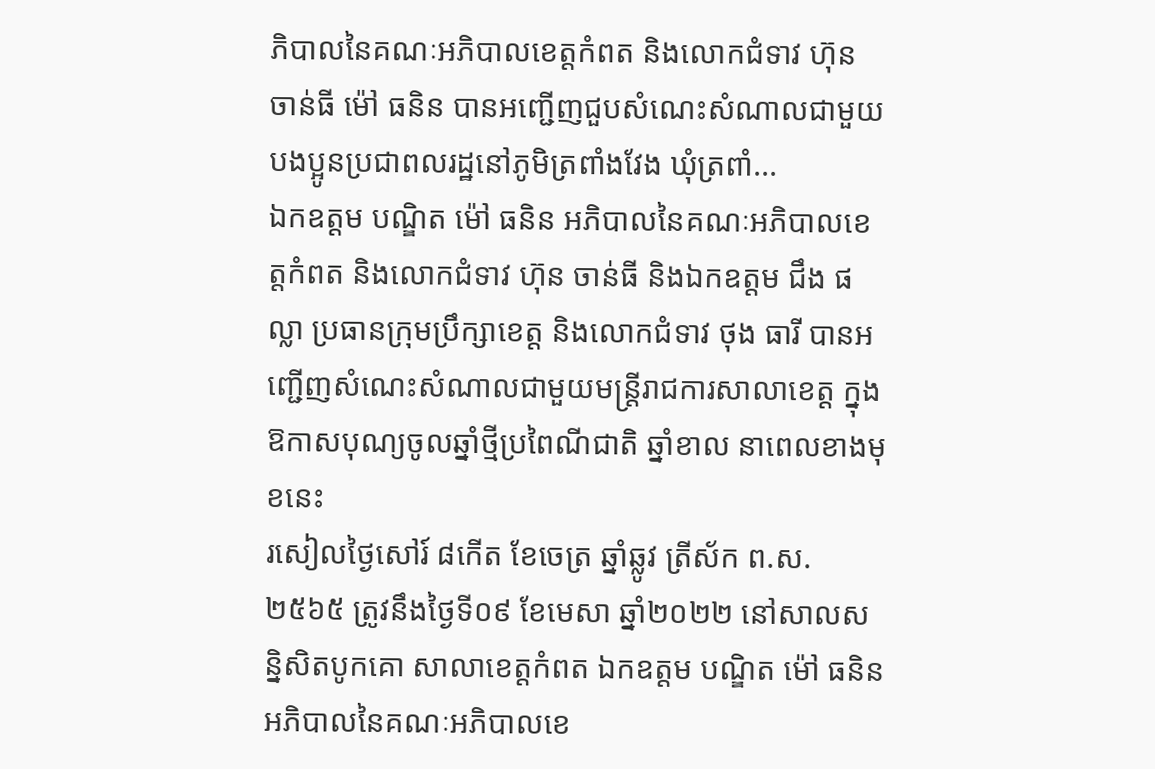ភិបាលនៃគណៈអភិបាលខេត្តកំពត និងលោកជំទាវ ហ៊ុន ចាន់ធី ម៉ៅ ធនិន បានអញ្ជើញជួបសំណេះសំណាលជាមួយបងប្អូនប្រជាពលរដ្ឋនៅភូមិត្រពាំងវែង ឃុំត្រពាំ...
ឯកឧត្តម បណ្ឌិត ម៉ៅ ធនិន អភិបាលនៃគណៈអភិបាលខេត្តកំពត និងលោកជំទាវ ហ៊ុន ចាន់ធី និងឯកឧត្តម ជឹង ផល្លា ប្រធានក្រុមប្រឹក្សាខេត្ត និងលោកជំទាវ ថុង ធារី បានអញ្ជើញសំណេះសំណាលជាមួយមន្ត្រីរាជការសាលាខេត្ត ក្នុងឱកាសបុណ្យចូលឆ្នាំថ្មីប្រពៃណីជាតិ ឆ្នាំខាល នាពេលខាងមុខនេះ
រសៀលថ្ងៃសៅរ៍ ៨កើត ខែចេត្រ ឆ្នាំឆ្លូវ ត្រីស័ក ព.ស.២៥៦៥ ត្រូវនឹងថ្ងៃទី០៩ ខែមេសា ឆ្នាំ២០២២ នៅសាលសន្និសិតបូកគោ សាលាខេត្តកំពត ឯកឧត្តម បណ្ឌិត ម៉ៅ ធនិន អភិបាលនៃគណៈអភិបាលខេ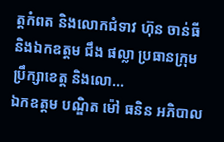ត្តកំពត និងលោកជំទាវ ហ៊ុន ចាន់ធី និងឯកឧត្តម ជឹង ផល្លា ប្រធានក្រុមប្រឹក្សាខេត្ត និងលោ...
ឯកឧត្តម បណ្ឌិត ម៉ៅ ធនិន អភិបាល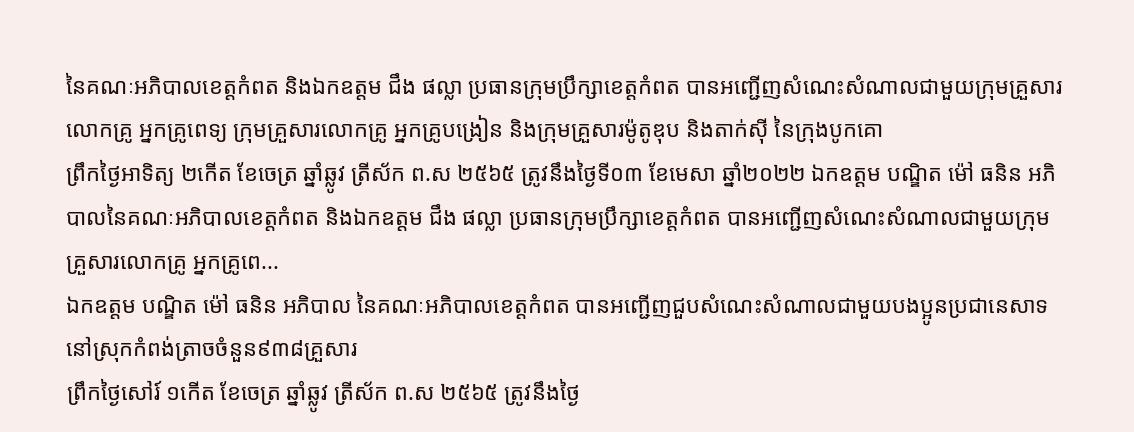នៃគណៈអភិបាលខេត្តកំពត និងឯកឧត្តម ជឹង ផល្លា ប្រធានក្រុមប្រឹក្សាខេត្តកំពត បានអញ្ជើញសំណេះសំណាលជាមួយក្រុមគ្រួសារលោកគ្រូ អ្នកគ្រូពេទ្យ ក្រុមគ្រួសារលោកគ្រូ អ្នកគ្រូបង្រៀន និងក្រុមគ្រួសារម៉ូតូឌុប និងតាក់ស៊ី នៃក្រុងបូកគោ
ព្រឹកថ្ងៃអាទិត្យ ២កើត ខែចេត្រ ឆ្នាំឆ្លូវ ត្រីស័ក ព.ស ២៥៦៥ ត្រូវនឹងថ្ងៃទី០៣ ខែមេសា ឆ្នាំ២០២២ ឯកឧត្តម បណ្ឌិត ម៉ៅ ធនិន អភិបាលនៃគណៈអភិបាលខេត្តកំពត និងឯកឧត្តម ជឹង ផល្លា ប្រធានក្រុមប្រឹក្សាខេត្តកំពត បានអញ្ជើញសំណេះសំណាលជាមួយក្រុមគ្រួសារលោកគ្រូ អ្នកគ្រូពេ...
ឯកឧត្តម បណ្ឌិត ម៉ៅ ធនិន អភិបាល នៃគណៈអភិបាលខេត្តកំពត បានអញ្ជើញជួបសំណេះសំណាលជាមួយបងប្អូនប្រជានេសាទនៅស្រុកកំពង់ត្រាចចំនួន៩៣៨គ្រួសារ
ព្រឹកថ្ងៃសៅរ៍ ១កើត ខែចេត្រ ឆ្នាំឆ្លូវ ត្រីស័ក ព.ស ២៥៦៥ ត្រូវនឹងថ្ងៃ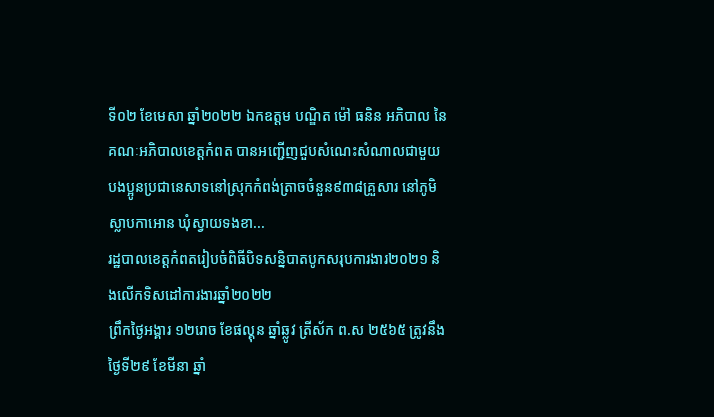ទី០២ ខែមេសា ឆ្នាំ២០២២ ឯកឧត្តម បណ្ឌិត ម៉ៅ ធនិន អភិបាល នៃគណៈអភិបាលខេត្តកំពត បានអញ្ជើញជួបសំណេះសំណាលជាមួយបងប្អូនប្រជានេសាទនៅស្រុកកំពង់ត្រាចចំនួន៩៣៨គ្រួសារ នៅភូមិស្លាបកាអោន ឃុំស្វាយទងខា...
រដ្ឋបាលខេត្តកំពតរៀបចំពិធីបិទសន្និបាតបូកសរុបការងារ២០២១ និងលើកទិសដៅការងារឆ្នាំ២០២២
ព្រឹកថ្ងៃអង្គារ ១២រោច ខែផល្គុន ឆ្នាំឆ្លូវ ត្រីស័ក ព.ស ២៥៦៥ ត្រូវនឹងថ្ងៃទី២៩ ខែមីនា ឆ្នាំ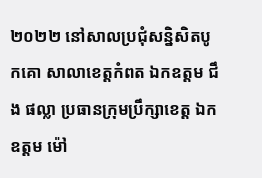២០២២ នៅសាលប្រជុំសន្និសិតបូកគោ សាលាខេត្តកំពត ឯកឧត្តម ជឹង ផល្លា ប្រធានក្រុមប្រឹក្សាខេត្ត ឯកឧត្តម ម៉ៅ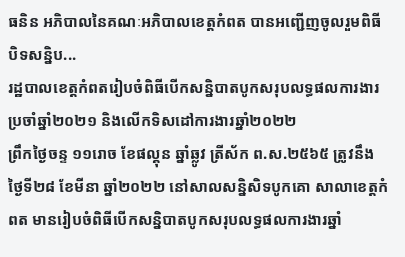ធនិន អភិបាលនៃគណៈអភិបាលខេត្តកំពត បានអញ្ជើញចូលរួមពិធីបិទសន្និប...
រដ្ឋបាលខេត្តកំពតរៀបចំពិធីបើកសន្និបាតបូកសរុបលទ្ធផលការងារប្រចាំឆ្នាំ២០២១ និងលើកទិសដៅការងារឆ្នាំ២០២២
ព្រឹកថ្ងៃចន្ទ ១១រោច ខែផល្គុន ឆ្នាំឆ្លូវ ត្រីស័ក ព.ស.២៥៦៥ ត្រូវនឹងថ្ងៃទី២៨ ខែមីនា ឆ្នាំ២០២២ នៅសាលសន្និសិទបូកគោ សាលាខេត្តកំពត មានរៀបចំពិធីបើកសន្និបាតបូកសរុបលទ្ធផលការងារឆ្នាំ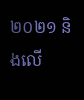២០២១ និងលើ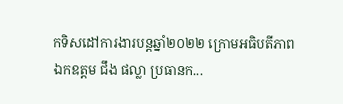កទិសដៅការងារបន្តឆ្នាំ២០២២ ក្រោមអធិបតីភាព ឯកឧត្តម ជឹង ផល្លា ប្រធានក...